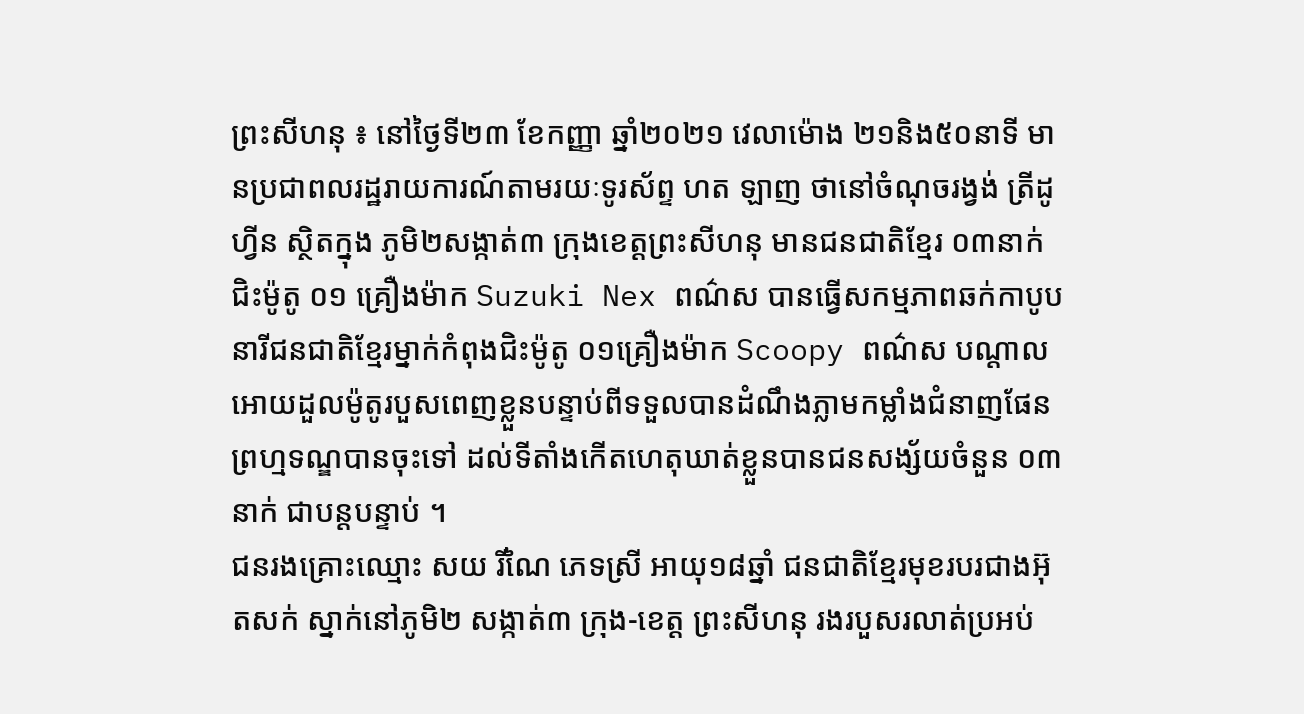ព្រះសីហនុ ៖ នៅថ្ងៃទី២៣ ខែកញ្ញា ឆ្នាំ២០២១ វេលាម៉ោង ២១និង៥០នាទី មានប្រជាពលរដ្ឋរាយការណ៍តាមរយៈទូរស័ព្ទ ហត ឡាញ ថានៅចំណុចរង្វង់ ត្រីដូហ្វីន ស្ថិតក្នុង ភូមិ២សង្កាត់៣ ក្រុងខេត្តព្រះសីហនុ មានជនជាតិខ្មែរ ០៣នាក់ ជិះម៉ូតូ ០១ គ្រឿងម៉ាក Suzuki Nex ពណ៌ស បានធ្វើសកម្មភាពឆក់កាបូបនារីជនជាតិខ្មែរម្នាក់កំពុងជិះម៉ូតូ ០១គ្រឿងម៉ាក Scoopy ពណ៌ស បណ្តាលអោយដួលម៉ូតូរបួសពេញខ្លួនបន្ទាប់ពីទទួលបានដំណឹងភ្លាមកម្លាំងជំនាញផែនព្រហ្មទណ្ឌបានចុះទៅ ដល់ទីតាំងកើតហេតុឃាត់ខ្លួនបានជនសង្ស័យចំនួន ០៣នាក់ ជាបន្តបន្ទាប់ ។
ជនរងគ្រោះឈ្មោះ សយ រីណៃ ភេទស្រី អាយុ១៨ឆ្នាំ ជនជាតិខ្មែរមុខរបរជាងអ៊ុតសក់ ស្នាក់នៅភូមិ២ សង្កាត់៣ ក្រុង-ខេត្ត ព្រះសីហនុ រងរបួសរលាត់ប្រអប់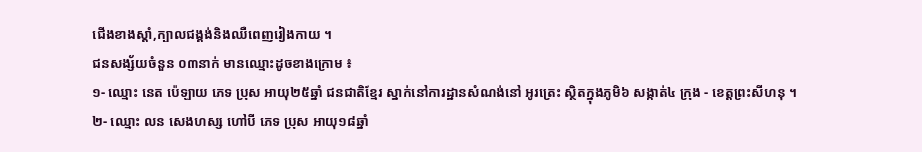ជើងខាងស្តាំ,ក្បាលជង្គង់និងឈឺពេញរៀងកាយ ។
ជនសង្ស័យចំនួន ០៣នាក់ មានឈ្មោះដូចខាងក្រោម ៖
១- ឈ្មោះ នេត ប៉េឡាយ ភេទ ប្រុស អាយុ២៥ឆ្នាំ ជនជាតិខ្មែរ ស្នាក់នៅការដ្ឋានសំណង់នៅ អូរត្រេះ ស្ថិតក្នុងភូមិ៦ សង្កាត់៤ ក្រុង - ខេត្តព្រះសីហនុ ។
២- ឈ្មោះ លន សេងហស្ស ហៅបី ភេទ ប្រុស អាយុ១៨ឆ្នាំ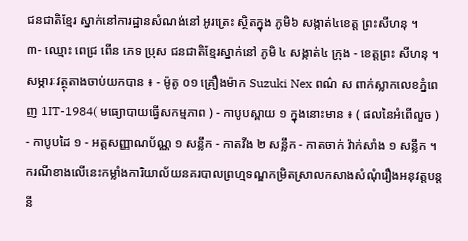ជនជាតិខ្មែរ ស្នាក់នៅការដ្ឋានសំណង់នៅ អូរត្រេះ ស្ថិតក្នុង ភូមិ៦ សង្កាត់៤ខេត្ត ព្រះសីហនុ ។
៣- ឈ្មោះ ពេជ្រ ពើន ភេទ ប្រុស ជនជាតិខ្មែរស្នាក់នៅ ភូមិ ៤ សង្កាត់៤ ក្រុង - ខេត្តព្រះ សីហនុ ។
សម្ភារៈវត្ថុតាងចាប់យកបាន ៖ - ម៉ូតូ ០១ គ្រឿងម៉ាក Suzuki Nex ពណ៌ ស ពាក់ស្លាកលេខភ្នំពេញ 1IT-1984( មធ្យោបាយធ្វើសកម្មភាព ) - កាបូបស្ពាយ ១ ក្នុងនោះមាន ៖ ( ផលនៃអំពើលួច ) - កាបូបដៃ ១ - អត្តសញ្ញាណប័ណ្ណ ១ សន្លឹក - កាតវីង ២ សន្លឹក - កាតចាក់ វ៉ាក់សាំង ១ សន្លឹក ។
ករណីខាងលើនេះកម្លាំងការិយាល័យនគរបាលព្រហ្មទណ្ឌកម្រិតស្រាលកសាងសំណុំរឿងអនុវត្តបន្តនី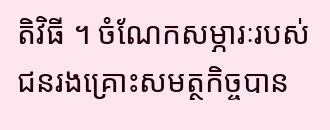តិវិធី ។ ចំណែកសម្ភារៈរបស់ជនរងគ្រោះសមត្ថកិច្ចបាន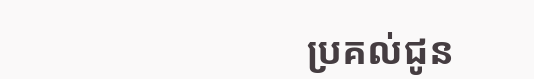ប្រគល់ជូន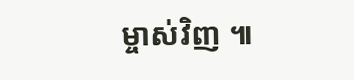ម្ចាស់វិញ ៕